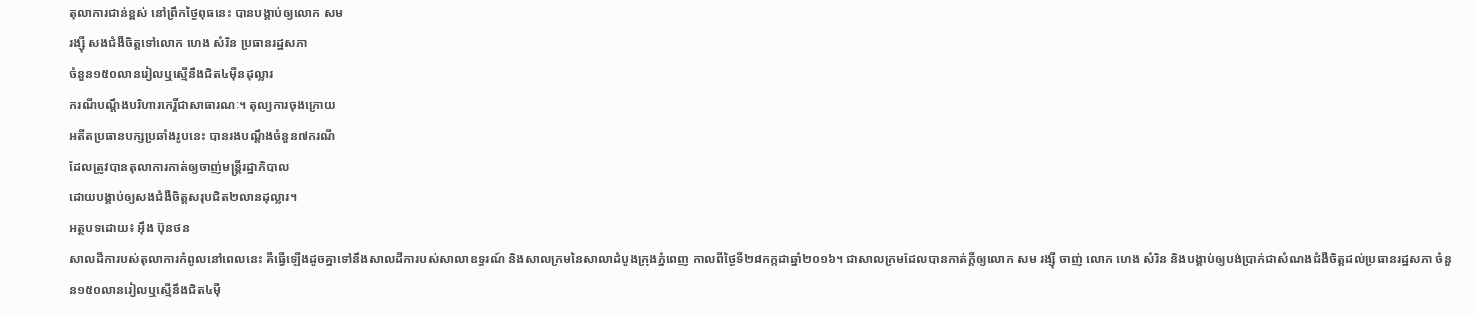តុលាការជាន់ខ្ពស់ នៅព្រឹកថ្ងៃពុធនេះ បានបង្គាប់ឲ្យលោក សម
រង្ស៊ី សងជំងឺចិត្តទៅលោក ហេង សំរិន ប្រធានរដ្ឋសភា
ចំនួន១៥០លានរៀលឬស្មើនឹងជិត៤ម៉ឺនដុល្លារ
ករណីបណ្តឹងបរិហារកេរ្តិ៍ជាសាធារណៈ។ តុល្យការចុងក្រោយ
អតីតប្រធានបក្សប្រឆាំងរូបនេះ បានរងបណ្តឹងចំនួន៧ករណី
ដែលត្រូវបានតុលាការកាត់ឲ្យចាញ់មន្រ្តីរដ្ឋាភិបាល
ដោយបង្គាប់ឲ្យសងជំងឺចិត្តសរុបជិត២លានដុល្លារ។
អត្ថបទដោយ៖ អ៊ឹង ប៊ុនថន
សាលដីការបស់តុលាការកំពូលនៅពេលនេះ គឺធ្វើឡើងដូចគ្នាទៅនឹងសាលដីការបស់សាលាឧទ្ធរណ៍ និងសាលក្រមនៃសាលាដំបូងក្រុងភ្នំពេញ កាលពីថ្ងៃទី២៨កក្កដាឆ្នាំ២០១៦។ ជាសាលក្រមដែលបានកាត់ក្តីឲ្យលោក សម រង្ស៊ី ចាញ់ លោក ហេង សំរិន និងបង្គាប់ឲ្យបង់ប្រាក់ជាសំណងជំងឺចិត្តដល់ប្រធានរដ្ឋសភា ចំនួន១៥០លានរៀលឬស្មើនឹងជិត៤ម៉ឺ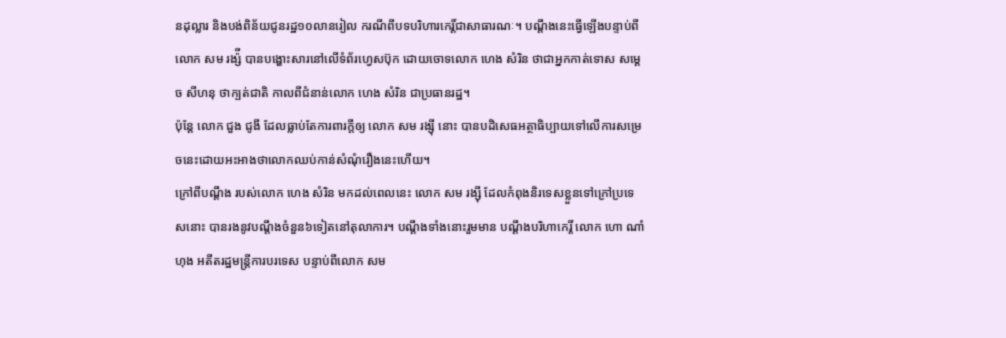នដុល្លារ និងបង់ពិន័យជូនរដ្ឋ១០លានរៀល ករណីពីបទបរិហារកេរិ៍្តជាសាធារណៈ។ បណ្តឹងនេះធ្វើឡើងបន្ទាប់ពីលោក សម រង្ស៉ី បានបង្ហោះសារនៅលើទំព័រហ្វេសប៊ុក ដោយចោទលោក ហេង សំរិន ថាជាអ្នកកាត់ទោស សម្ដេច សីហនុ ថាក្បត់ជាតិ កាលពីជំនាន់លោក ហេង សំរិន ជាប្រធានរដ្ឋ។
ប៉ុន្តែ លោក ជួង ជូងី ដែលធ្លាប់តែការពារក្តីឲ្យ លោក សម រង្ស៊ី នោះ បានបដិសេធអត្ថាធិប្បាយទៅលើការសម្រេចនេះដោយអះអាងថាលោកឈប់កាន់សំណុំរឿងនេះហើយ។
ក្រៅពីបណ្តឹង របស់លោក ហេង សំរិន មកដល់ពេលនេះ លោក សម រង្ស៊ី ដែលកំពុងនិរទេសខ្លួនទៅក្រៅប្រទេសនោះ បានរងនូវបណ្តឹងចំនួន៦ទៀតនៅតុលាការ។ បណ្តឹងទាំងនោះរួមមាន បណ្តឹងបរិហាកេរ្តិ៍ លោក ហោ ណាំហុង អតីតរដ្ឋមន្រ្តីការបរទេស បន្ទាប់ពីលោក សម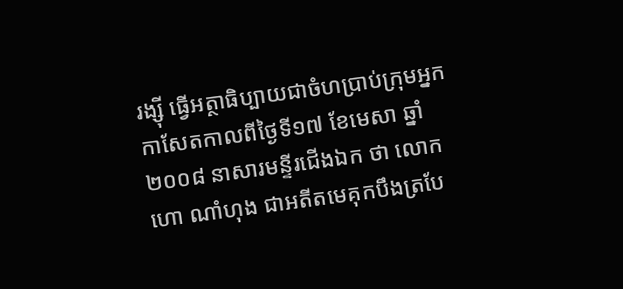រង្ស៊ី ធ្វើអត្ថាធិប្បាយជាចំហប្រាប់ក្រុមអ្នកកាសែតកាលពីថ្ងៃទី១៧ ខែមេសា ឆ្នាំ២០០៨ នាសារមន្ទីរជើងឯក ថា លោក ហោ ណាំហុង ជាអតីតមេគុកបឹងត្របែ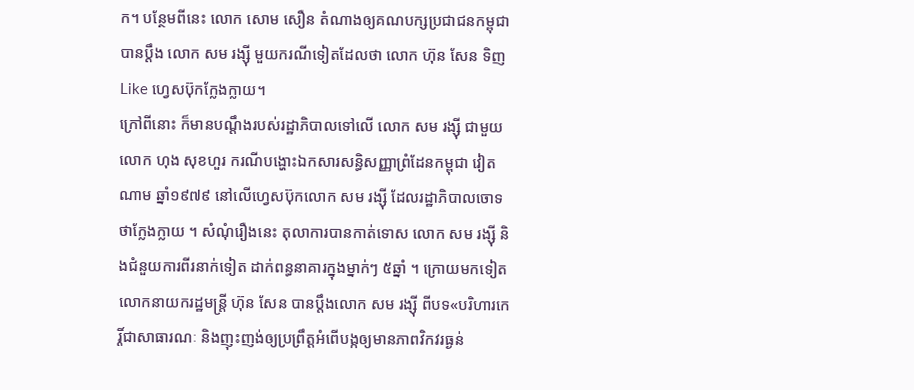ក។ បន្ថែមពីនេះ លោក សោម សឿន តំណាងឲ្យគណបក្សប្រជាជនកម្ពុជា បានប្តឹង លោក សម រង្ស៊ី មួយករណីទៀតដែលថា លោក ហ៊ុន សែន ទិញLike ហ្វេសប៊ុកក្លែងក្លាយ។
ក្រៅពីនោះ ក៏មានបណ្តឹងរបស់រដ្ឋាភិបាលទៅលើ លោក សម រង្ស៊ី ជាមួយលោក ហុង សុខហួរ ករណីបង្ហោះឯកសារសន្ធិសញ្ញាព្រំដែនកម្ពុជា វៀតណាម ឆ្នាំ១៩៧៩ នៅលើហ្វេសប៊ុកលោក សម រង្ស៊ី ដែលរដ្ឋាភិបាលចោទថាក្លែងក្លាយ ។ សំណុំរឿងនេះ តុលាការបានកាត់ទោស លោក សម រង្ស៊ី និងជំនួយការពីរនាក់ទៀត ដាក់ពន្ធនាគារក្នុងម្នាក់ៗ ៥ឆ្នាំ ។ ក្រោយមកទៀត លោកនាយករដ្ឋមន្ត្រី ហ៊ុន សែន បានប្តឹងលោក សម រង្ស៊ី ពីបទ«បរិហារកេរ្តិ៍ជាសាធារណៈ និងញុះញង់ឲ្យប្រព្រឹត្តអំពើបង្កឲ្យមានភាពវិកវរធ្ងន់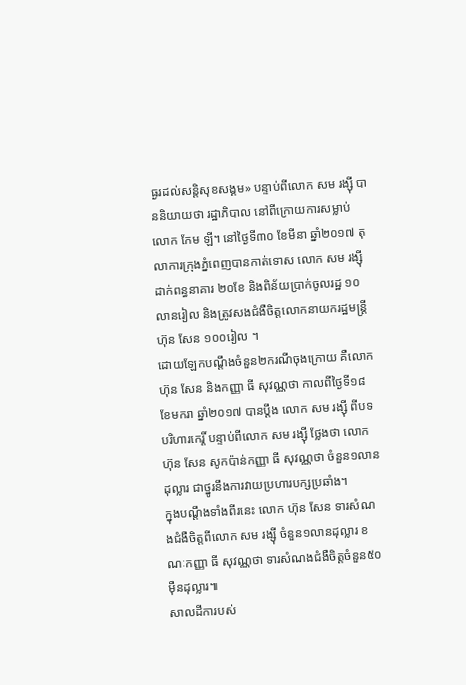ធ្ងរដល់សន្តិសុខសង្គម» បន្ទាប់ពីលោក សម រង្ស៊ី បាននិយាយថា រដ្ឋាភិបាល នៅពីក្រោយការសម្លាប់ លោក កែម ឡី។ នៅថ្ងៃទី៣០ ខែមីនា ឆ្នាំ២០១៧ តុលាការក្រុងភ្នំពេញបានកាត់ទោស លោក សម រង្ស៊ី ដាក់ពន្ធនាគារ ២០ខែ និងពិន័យប្រាក់ចូលរដ្ឋ ១០លានរៀល និងត្រូវសងជំងឺចិត្តលោកនាយករដ្ឋមន្ត្រី ហ៊ុន សែន ១០០រៀល ។
ដោយឡែកបណ្ដឹងចំនួន២ករណីចុងក្រោយ គឺលោក ហ៊ុន សែន និងកញ្ញា ធី សុវណ្ណថា កាលពីថ្ងៃទី១៨ ខែមករា ឆ្នាំ២០១៧ បានប្ដឹង លោក សម រង្ស៊ី ពីបទបរិហារកេរ្តិ៍ បន្ទាប់ពីលោក សម រង្ស៊ី ថ្លែងថា លោក ហ៊ុន សែន សូកប៉ាន់កញ្ញា ធី សុវណ្ណថា ចំនួន១លានដុល្លារ ជាថ្នូរនឹងការវាយប្រហារបក្សប្រឆាំង។
ក្នុងបណ្ដឹងទាំងពីរនេះ លោក ហ៊ុន សែន ទារសំណងជំងឺចិត្តពីលោក សម រង្ស៊ី ចំនួន១លានដុល្លារ ខណៈកញ្ញា ធី សុវណ្ណថា ទារសំណងជំងឺចិត្តចំនួន៥០ម៉ឺនដុល្លារ៕
សាលដីការបស់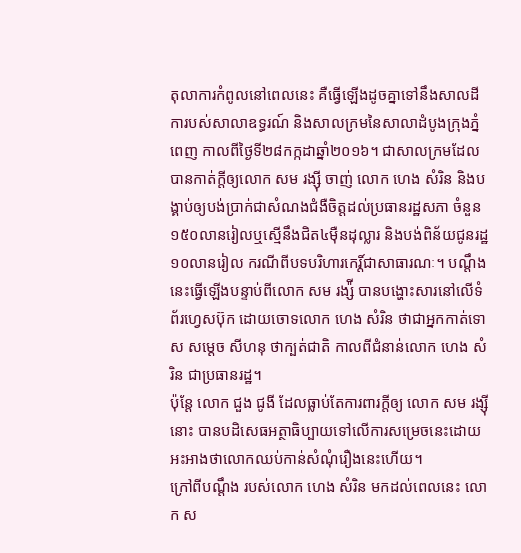តុលាការកំពូលនៅពេលនេះ គឺធ្វើឡើងដូចគ្នាទៅនឹងសាលដីការបស់សាលាឧទ្ធរណ៍ និងសាលក្រមនៃសាលាដំបូងក្រុងភ្នំពេញ កាលពីថ្ងៃទី២៨កក្កដាឆ្នាំ២០១៦។ ជាសាលក្រមដែលបានកាត់ក្តីឲ្យលោក សម រង្ស៊ី ចាញ់ លោក ហេង សំរិន និងបង្គាប់ឲ្យបង់ប្រាក់ជាសំណងជំងឺចិត្តដល់ប្រធានរដ្ឋសភា ចំនួន១៥០លានរៀលឬស្មើនឹងជិត៤ម៉ឺនដុល្លារ និងបង់ពិន័យជូនរដ្ឋ១០លានរៀល ករណីពីបទបរិហារកេរិ៍្តជាសាធារណៈ។ បណ្តឹងនេះធ្វើឡើងបន្ទាប់ពីលោក សម រង្ស៉ី បានបង្ហោះសារនៅលើទំព័រហ្វេសប៊ុក ដោយចោទលោក ហេង សំរិន ថាជាអ្នកកាត់ទោស សម្ដេច សីហនុ ថាក្បត់ជាតិ កាលពីជំនាន់លោក ហេង សំរិន ជាប្រធានរដ្ឋ។
ប៉ុន្តែ លោក ជួង ជូងី ដែលធ្លាប់តែការពារក្តីឲ្យ លោក សម រង្ស៊ី នោះ បានបដិសេធអត្ថាធិប្បាយទៅលើការសម្រេចនេះដោយអះអាងថាលោកឈប់កាន់សំណុំរឿងនេះហើយ។
ក្រៅពីបណ្តឹង របស់លោក ហេង សំរិន មកដល់ពេលនេះ លោក ស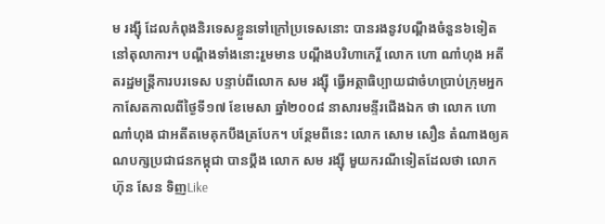ម រង្ស៊ី ដែលកំពុងនិរទេសខ្លួនទៅក្រៅប្រទេសនោះ បានរងនូវបណ្តឹងចំនួន៦ទៀតនៅតុលាការ។ បណ្តឹងទាំងនោះរួមមាន បណ្តឹងបរិហាកេរ្តិ៍ លោក ហោ ណាំហុង អតីតរដ្ឋមន្រ្តីការបរទេស បន្ទាប់ពីលោក សម រង្ស៊ី ធ្វើអត្ថាធិប្បាយជាចំហប្រាប់ក្រុមអ្នកកាសែតកាលពីថ្ងៃទី១៧ ខែមេសា ឆ្នាំ២០០៨ នាសារមន្ទីរជើងឯក ថា លោក ហោ ណាំហុង ជាអតីតមេគុកបឹងត្របែក។ បន្ថែមពីនេះ លោក សោម សឿន តំណាងឲ្យគណបក្សប្រជាជនកម្ពុជា បានប្តឹង លោក សម រង្ស៊ី មួយករណីទៀតដែលថា លោក ហ៊ុន សែន ទិញLike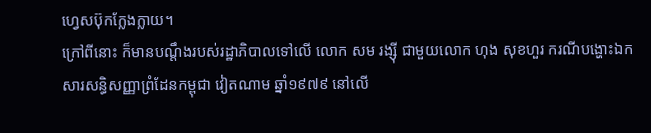ហ្វេសប៊ុកក្លែងក្លាយ។
ក្រៅពីនោះ ក៏មានបណ្តឹងរបស់រដ្ឋាភិបាលទៅលើ លោក សម រង្ស៊ី ជាមួយលោក ហុង សុខហួរ ករណីបង្ហោះឯកសារសន្ធិសញ្ញាព្រំដែនកម្ពុជា វៀតណាម ឆ្នាំ១៩៧៩ នៅលើ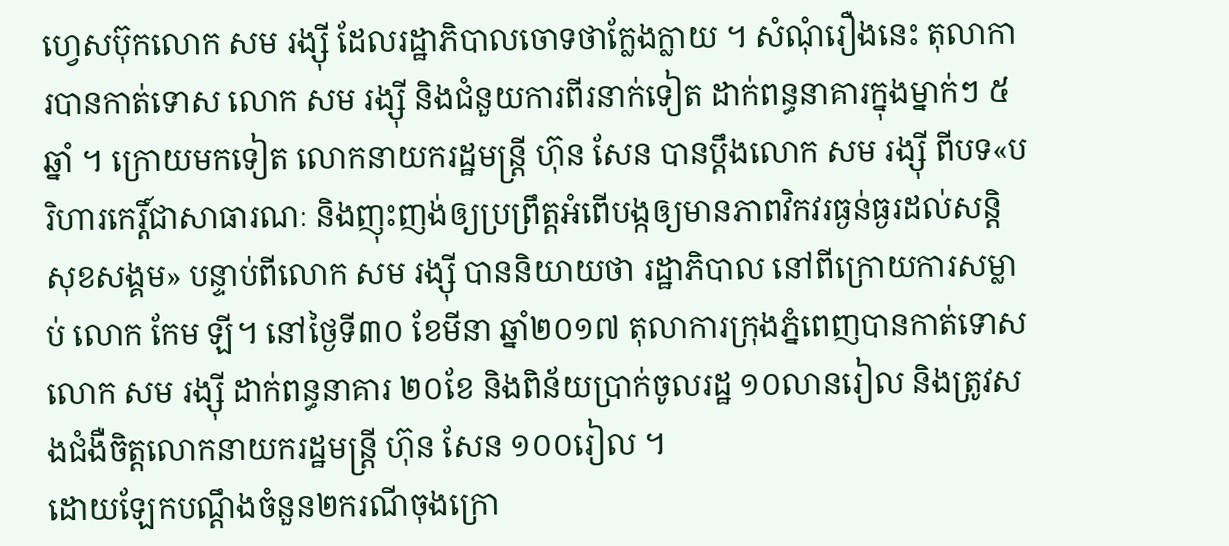ហ្វេសប៊ុកលោក សម រង្ស៊ី ដែលរដ្ឋាភិបាលចោទថាក្លែងក្លាយ ។ សំណុំរឿងនេះ តុលាការបានកាត់ទោស លោក សម រង្ស៊ី និងជំនួយការពីរនាក់ទៀត ដាក់ពន្ធនាគារក្នុងម្នាក់ៗ ៥ឆ្នាំ ។ ក្រោយមកទៀត លោកនាយករដ្ឋមន្ត្រី ហ៊ុន សែន បានប្តឹងលោក សម រង្ស៊ី ពីបទ«បរិហារកេរ្តិ៍ជាសាធារណៈ និងញុះញង់ឲ្យប្រព្រឹត្តអំពើបង្កឲ្យមានភាពវិកវរធ្ងន់ធ្ងរដល់សន្តិសុខសង្គម» បន្ទាប់ពីលោក សម រង្ស៊ី បាននិយាយថា រដ្ឋាភិបាល នៅពីក្រោយការសម្លាប់ លោក កែម ឡី។ នៅថ្ងៃទី៣០ ខែមីនា ឆ្នាំ២០១៧ តុលាការក្រុងភ្នំពេញបានកាត់ទោស លោក សម រង្ស៊ី ដាក់ពន្ធនាគារ ២០ខែ និងពិន័យប្រាក់ចូលរដ្ឋ ១០លានរៀល និងត្រូវសងជំងឺចិត្តលោកនាយករដ្ឋមន្ត្រី ហ៊ុន សែន ១០០រៀល ។
ដោយឡែកបណ្ដឹងចំនួន២ករណីចុងក្រោ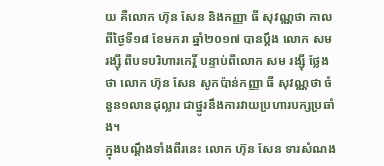យ គឺលោក ហ៊ុន សែន និងកញ្ញា ធី សុវណ្ណថា កាលពីថ្ងៃទី១៨ ខែមករា ឆ្នាំ២០១៧ បានប្ដឹង លោក សម រង្ស៊ី ពីបទបរិហារកេរ្តិ៍ បន្ទាប់ពីលោក សម រង្ស៊ី ថ្លែងថា លោក ហ៊ុន សែន សូកប៉ាន់កញ្ញា ធី សុវណ្ណថា ចំនួន១លានដុល្លារ ជាថ្នូរនឹងការវាយប្រហារបក្សប្រឆាំង។
ក្នុងបណ្ដឹងទាំងពីរនេះ លោក ហ៊ុន សែន ទារសំណង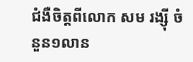ជំងឺចិត្តពីលោក សម រង្ស៊ី ចំនួន១លាន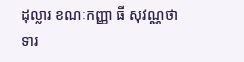ដុល្លារ ខណៈកញ្ញា ធី សុវណ្ណថា ទារ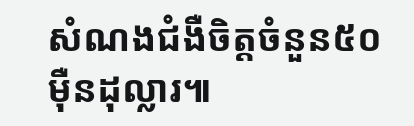សំណងជំងឺចិត្តចំនួន៥០ម៉ឺនដុល្លារ៕